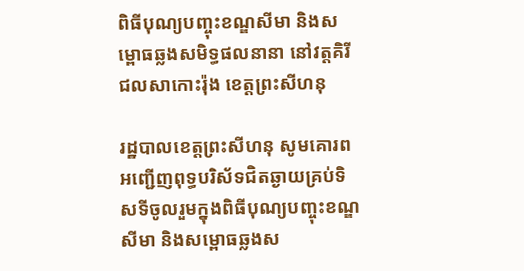ពិធីបុណ្យបញ្ចុះខណ្ឌសីមា និងសម្ពោធឆ្លងសមិទ្ធផលនានា នៅវត្តគិរីជលសាកោះរ៉ុង ខេត្តព្រះសីហនុ

រដ្ឋបាលខេត្តព្រះសីហនុ សូមគោរពអញ្ជើញពុទ្ធបរិស័ទជិតឆ្ងាយគ្រប់ទិសទីចូលរួមក្នុងពិធីបុណ្យបញ្ចុះខណ្ឌសីមា និងសម្ពោធឆ្លងស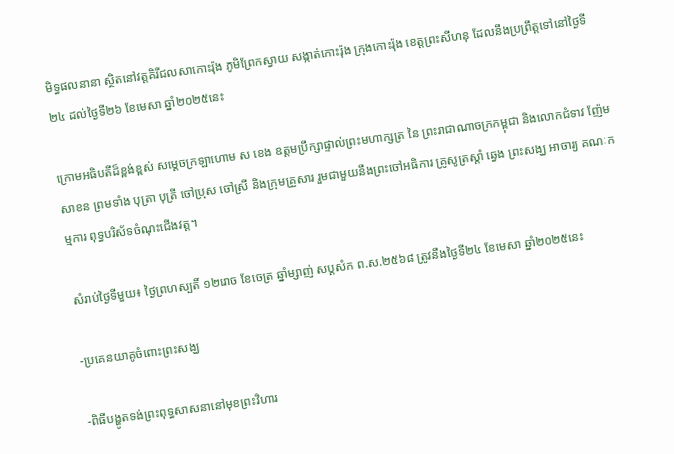មិទ្ធផលនានា ស្ថិតនៅវត្តគិរីជលសាកោះរ៉ុង ភូមិព្រែកស្វាយ សង្កាត់កោះរ៉ុង ក្រុងកោះរ៉ុង ខេត្តព្រះសីហនុ ដែលនឹងប្រព្រឹត្តទៅនៅថ្ងៃទី២៤ ដល់ថ្ងៃទី២៦ ខែមេសា ឆ្នាំ២០២៥នេះ

ក្រោមអធិបតីដ៏ខ្ពង់ខ្ពស់ សម្តេចក្រឡាហោម ស ខេង ឧត្តមប្រឹក្សាផ្ទាល់ព្រះមហាក្សត្រ នៃ ព្រះរាជាណាចក្រកម្ពុជា និងលោកជំទាវ ញ៉ែម សាខន ព្រមទាំង បុត្រា បុត្រី ចៅប្រុស ចៅស្រី និងក្រុមគ្រួសារ រួមជាមួយនឹងព្រះចៅអធិការ គ្រូសូត្រស្តាំ ឆ្វេង ព្រះសង្ឃ អាចារ្យ គណៈកម្មការ ពុទ្ធបរិស័ទចំណុះជើងវត្ត។

សំរាប់ថ្ងៃទីមួយ៖ ថៃ្ងព្រហស្បតិ៍ ១២រោច ខែចេត្រ ឆ្នាំម្សាញ់ សប្ដសំក ព.ស.២៥៦៨ ត្រូវនឹងថ្ងៃទី២៤ ខែមេសា ឆ្នាំ២០២៥នេះ

-ប្រគេនយាគូចំពោះព្រះសង្ឃ

-ពិធីបង្ហូតទង់ព្រះពុទ្ធសាសនានៅមុខព្រះវិហារ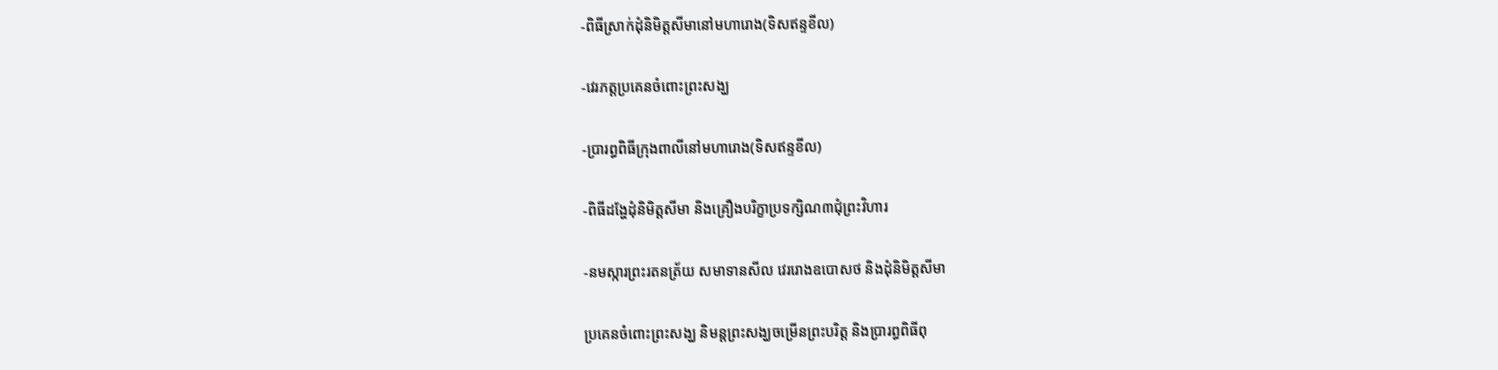-ពិធីស្រាក់ដុំនិមិត្តសីមានៅមហារោង(ទិសឥន្ទខីល)

-វេរភត្តប្រគេនចំពោះព្រះសង្ឃ

-ប្រារព្ធពិធីក្រុងពាលីនៅមហារោង(ទិសឥន្ទខីល)

-ពិធីដង្ហែដុំនិមិត្តសីមា និងគ្រឿងបរិក្ខាប្រទក្សិណ៣ជុំព្រះវិហារ

-នមស្ការព្រះរតនត្រ័យ សមាទានសីល វេររោងឧបោសថ និងដុំនិមិត្តសីមា

ប្រគេនចំពោះព្រះសង្ឃ និមន្តព្រះសង្ឃចម្រើនព្រះបរិត្ត និងប្រារព្ធពិធីពុ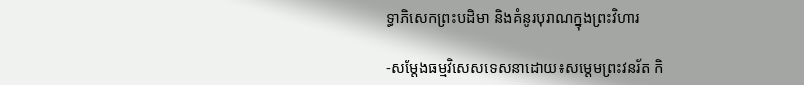ទ្ធាភិសេកព្រះបដិមា និងគំនូរបុរាណក្នុងព្រះវិហារ

-សម្តែងធម្មវិសេសទេសនាដោយ៖សម្តេមព្រះវនរ័ត កិ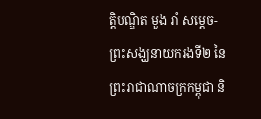ត្តិបណ្ឌិត មួង រាំ សម្តេច-ព្រះសង្ឃនាយករងទី២ នៃព្រះរាជាណាចក្រកម្ពុជា និ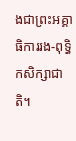ងជាព្រះអគ្គាធិការរង-ពុទ្ធិកសិក្សាជាតិ។